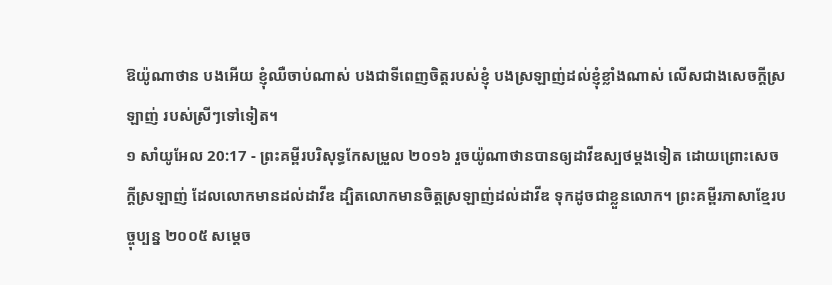ឱយ៉ូណាថាន បងអើយ ខ្ញុំឈឺចាប់ណាស់ បងជាទីពេញចិត្តរបស់ខ្ញុំ បងស្រឡាញ់ដល់ខ្ញុំខ្លាំងណាស់ លើសជាងសេចក្ដីស្រឡាញ់ របស់ស្រីៗទៅទៀត។
១ សាំយូអែល 20:17 - ព្រះគម្ពីរបរិសុទ្ធកែសម្រួល ២០១៦ រួចយ៉ូណាថានបានឲ្យដាវីឌស្បថម្តងទៀត ដោយព្រោះសេចក្ដីស្រឡាញ់ ដែលលោកមានដល់ដាវីឌ ដ្បិតលោកមានចិត្តស្រឡាញ់ដល់ដាវីឌ ទុកដូចជាខ្លួនលោក។ ព្រះគម្ពីរភាសាខ្មែរបច្ចុប្បន្ន ២០០៥ សម្ដេច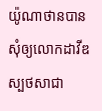យ៉ូណាថានបានសុំឲ្យលោកដាវីឌស្បថសាជា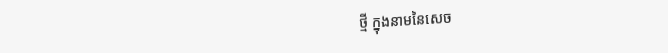ថ្មី ក្នុងនាមនៃសេច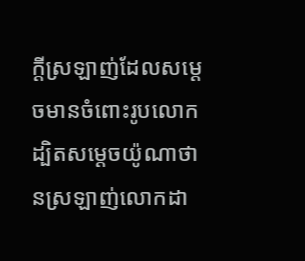ក្ដីស្រឡាញ់ដែលសម្ដេចមានចំពោះរូបលោក ដ្បិតសម្ដេចយ៉ូណាថានស្រឡាញ់លោកដា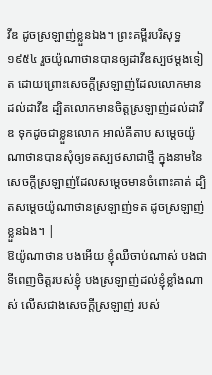វីឌ ដូចស្រឡាញ់ខ្លួនឯង។ ព្រះគម្ពីរបរិសុទ្ធ ១៩៥៤ រួចយ៉ូណាថានបានឲ្យដាវីឌស្បថម្តងទៀត ដោយព្រោះសេចក្ដីស្រឡាញ់ដែលលោកមានដល់ដាវីឌ ដ្បិតលោកមានចិត្តស្រឡាញ់ដល់ដាវីឌ ទុកដូចជាខ្លួនលោក អាល់គីតាប សម្តេចយ៉ូណាថានបានសុំឲ្យទតស្បថសាជាថ្មី ក្នុងនាមនៃសេចក្តីស្រឡាញ់ដែលសម្តេចមានចំពោះគាត់ ដ្បិតសម្តេចយ៉ូណាថានស្រឡាញ់ទត ដូចស្រឡាញ់ខ្លួនឯង។ |
ឱយ៉ូណាថាន បងអើយ ខ្ញុំឈឺចាប់ណាស់ បងជាទីពេញចិត្តរបស់ខ្ញុំ បងស្រឡាញ់ដល់ខ្ញុំខ្លាំងណាស់ លើសជាងសេចក្ដីស្រឡាញ់ របស់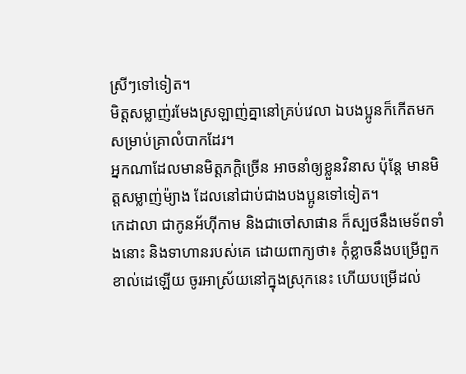ស្រីៗទៅទៀត។
មិត្តសម្លាញ់រមែងស្រឡាញ់គ្នានៅគ្រប់វេលា ឯបងប្អូនក៏កើតមកសម្រាប់គ្រាលំបាកដែរ។
អ្នកណាដែលមានមិត្តភក្តិច្រើន អាចនាំឲ្យខ្លួនវិនាស ប៉ុន្តែ មានមិត្តសម្លាញ់ម៉្យាង ដែលនៅជាប់ជាងបងប្អូនទៅទៀត។
កេដាលា ជាកូនអ័ហ៊ីកាម និងជាចៅសាផាន ក៏ស្បថនឹងមេទ័ពទាំងនោះ និងទាហានរបស់គេ ដោយពាក្យថា៖ កុំខ្លាចនឹងបម្រើពួកខាល់ដេឡើយ ចូរអាស្រ័យនៅក្នុងស្រុកនេះ ហើយបម្រើដល់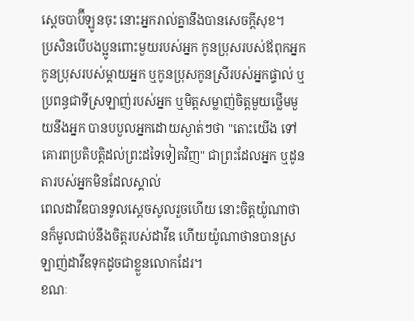ស្តេចបាប៊ីឡូនចុះ នោះអ្នករាល់គ្នានឹងបានសេចក្ដីសុខ។
ប្រសិនបើបងប្អូនពោះមួយរបស់អ្នក កូនប្រុសរបស់ឪពុកអ្នក កូនប្រុសរបស់ម្ដាយអ្នក ឬកូនប្រុសកូនស្រីរបស់អ្នកផ្ទាល់ ឬប្រពន្ធជាទីស្រឡាញ់របស់អ្នក ឬមិត្តសម្លាញ់ចិត្តមួយថ្លើមមួយនឹងអ្នក បានបបួលអ្នកដោយស្ងាត់ៗថា "តោះយើង ទៅគោរពប្រតិបត្តិដល់ព្រះដទៃទៀតវិញ" ជាព្រះដែលអ្នក ឬដូនតារបស់អ្នកមិនដែលស្គាល់
ពេលដាវីឌបានទូលស្ដេចសូលរួចហើយ នោះចិត្តយ៉ូណាថានក៏មូលជាប់នឹងចិត្តរបស់ដាវីឌ ហើយយ៉ូណាថានបានស្រឡាញ់ដាវីឌទុកដូចជាខ្លួនលោកដែរ។
ខណៈ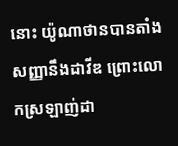នោះ យ៉ូណាថានបានតាំងសញ្ញានឹងដាវីឌ ព្រោះលោកស្រឡាញ់ដា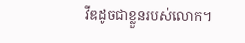វីឌដូចជាខ្លួនរបស់លោក។